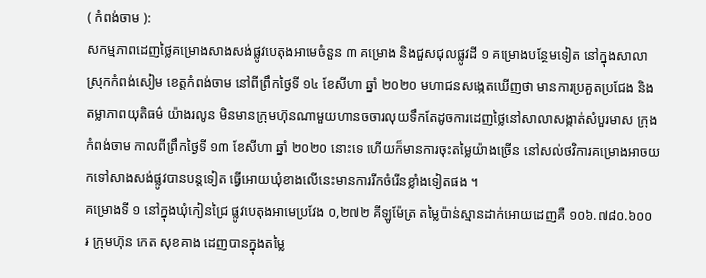( កំពង់ចាម ):
សកម្មភាពដេញថ្លៃគម្រោងសាងសង់ផ្លូវបេតុងអាមេចំនួន ៣ គម្រោង និងជួសជុលផ្លូវដី ១ គម្រោងបន្ថែមទៀត នៅក្នុងសាលាស្រុកកំពង់សៀម ខេត្តកំពង់ចាម នៅពីព្រឹកថ្ងៃទី ១៤ ខែសីហា ឆ្នាំ ២០២០ មហាជនសង្កេតឃើញថា មានការប្រគួតប្រជែង និងតម្លាភាពយុតិធម៌ យ៉ាងរលូន មិនមានក្រុមហ៊ុនណាមួយហានចចារលុយទឹកតែដូចការដេញថ្លៃនៅសាលាសង្កាត់សំបួរមាស ក្រុងកំពង់ចាម កាលពីព្រឹកថ្ងៃទី ១៣ ខែសីហា ឆ្នាំ ២០២០ នោះទេ ហើយក៏មានការចុះតម្លៃយ៉ាងច្រើន នៅសល់ថវិការគម្រោងអាចយកទៅសាងសង់ផ្លូវបានបន្តទៀត ធ្វើអោយឃុំខាងលើនេះមានការរីកចំរើនខ្លាំងទៀតផង ។
គម្រោងទី ១ នៅក្នុងឃុំកៀនជ្រៃ ផ្លូវបេតុងអាមេប្រវែង ០,២៧២ គីឡូម៉ែត្រ តម្លៃប៉ាន់ស្មានដាក់អោយដេញគឺ ១០៦.៧៨០.៦០០ ៛ ក្រុមហ៊ុន កេត សុខគាង ដេញបានក្នុងតម្លៃ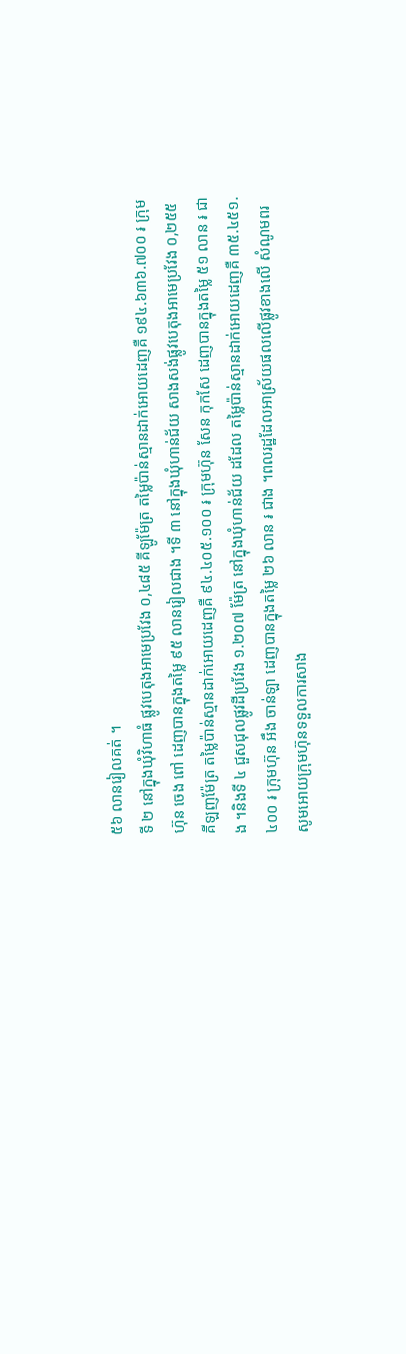៥៦ លានរៀលគត់ ។
ទី ២ នៅក្នុងឃុំវិហាធំ ផ្លូវបេតុងអាមេប្រវែង ០,៤៨៥ គីឡូម៉ែត្រ តម្លៃប៉ាន់ស្មានដាក់អោយដេញគឺ ១៩៤.៦៣៦.៧០០ ៛ ក្រុមហ៊ុន ចេង ពៅ ដេញបានក្នុងតម្លៃ ៩៥ លានរៀលជាង ។ទី ៣ នៅក្នុងឃុំហាន់ជ័យ សាងសង់ផ្លូវបេតុងអាមេប្រវែង ០,២៥៥ គីឡញម៉ែត្រ តម្លៃប៉ាន់ស្មានដាក់អោយដេញគឺ ៩៤.៤០៥.១០០ ៛ ក្រុមហ៊ុន សែន កុកសែ ដេញបានក្នុងតម្លៃ ៥១ លាន ៛ ជាង ។និងទី ៤ ជួសជុលផ្លូវដីប្រវែង ១.២០៧ ម៉ែត្រ នៅក្នុងឃុំហាន់ជ័យ ដដែល តម្លៃប៉ាន់ស្មានដាក់អោយដេញគឺ ៣៥.៤៥១.៤០០ ៛ ក្រុមហ៊ុន អឹង ចាន់ឡា ដេញបានក្នុងតម្លៃ ២៦ លាន ៛ ជាង ។ពលរដ្ឋដែលអាស្រ័យផលលើផ្លូវខាងលើ សំណូមពរសូមអោយក្រុមហ៊ុនទទួលការសាង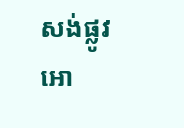សង់ផ្លូវអោ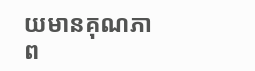យមានគុណភាព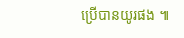ប្រើបានយូរផង ៕